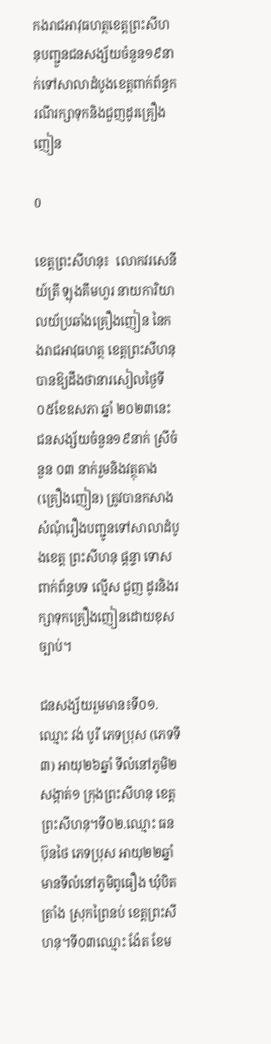កងរាជអាវុធហត្ថខេត្តព្រះសីហនុបញ្ជួនជនសង្ស័យចំនួន១៩នាក់ទៅសាលាដំបូងខេត្តពាក់ព័ន្ធករណីរក្សាទុកនិងជួញដូរគ្រឿងញៀន

0

ខេត្តព្រះសីហនុ៖  លោកវរសេនីយ៍ត្រី ឡុងគឹមហួរ នាយការិយាលយ័ប្រឆាំងគ្រឿងញៀន នៃកងរាជអាវុធហត្ថ ខេត្តព្រះសីហនុបានឱ្យដឹងថានារសៀលថ្ងៃទី០៥ខែឧសភា ឆ្នាំ ២០២៣នេះ ជនសង្ស័យចំនួន១៩នាក់ ស្រីចំនួន ០៣ នាក់រួមនិងវត្ថុតាង(គ្រឿងញៀន) ត្រូវបានកសាងសំណុំរឿងបញ្ជូនទៅសាលាដំបូងខេត្ត ព្រះសីហនុ ផ្តន្ទា ទោស ពាក់ព័ន្ធបទ ល្មើស ជួញ ដូរនិងរក្សាទុកគ្រឿងញៀនដោយខុសច្បាប់។

ជនសង្ស័យរួមមាន៖ទី០១.ឈ្មោះ វង់ បូរី ភេទប្រុស (ភេទទី៣) អាយុ២៦ឆ្នាំ ទីលំនៅភូមិ២ សង្កាត់១ ក្រុងព្រះសីហនុ ខេត្តព្រះសីហនុ។ទី០២.ឈ្មោះ ធន ប៊ុនថៃ ភេទប្រុស អាយុ២២ឆ្នាំ មានទីលំនៅភូមិពូធឿង ឃុំបិតត្រាំង ស្រុកព្រៃនប់ ខេត្តព្រះសីហនុ។ទី០៣ឈ្មោះ ង៉ែត ខែម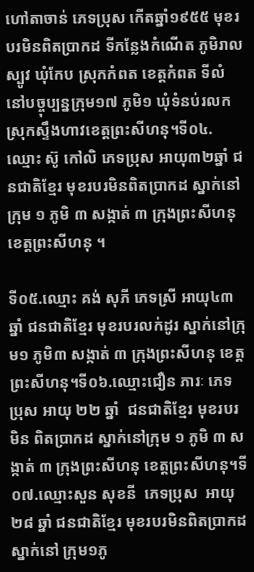ហៅតាចាន់ ភេទប្រុស កើតឆ្នាំ១៩៥៥ មុខរបរមិនពិតប្រាកដ ទីកន្លែងកំណើត ភូមិរាលស្បូវ ឃុំកែប ស្រុកកំពត ខេត្តកំពត ទីលំនៅបច្ចុប្បន្នក្រុម១៧ ភូមិ១ ឃុំទំនប់រលក ស្រុកស្ទឹងហាវខេត្តព្រះសីហនុ។ទី០៤.ឈ្មោះ ស៊ូ កៅលិ ភេទប្រុស អាយុ៣២ឆ្នាំ ជនជាតិខ្មែរ មុខរបរមិនពិតប្រាកដ ស្នាក់នៅ ក្រុម ១ ភូមិ ៣ សង្កាត់ ៣ ក្រុងព្រះសីហនុ  ខេត្តព្រះសីហនុ ។

ទី០៥.ឈ្មោះ គង់ សុភី ភេទស្រី អាយុ៤៣ឆ្នាំ ជនជាតិខ្មែរ មុខរបរលក់ដូរ ស្នាក់នៅក្រុម១ ភូមិ៣ សង្កាត់ ៣ ក្រុងព្រះសីហនុ ខេត្តព្រះសីហនុ។ទី០៦.ឈ្មោះជឿន ភារៈ ភេទប្រុស អាយុ ២២ ឆ្នាំ  ជនជាតិខ្មែរ មុខរបរមិន ពិតប្រាកដ ស្នាក់នៅក្រុម ១ ភូមិ ៣ សង្កាត់ ៣ ក្រុងព្រះសីហនុ ខេត្តព្រះសីហនុ។ទី០៧.ឈ្មោះសួន សុខនី  ភេទប្រុស  អាយុ ២៨ ឆ្នាំ ជនជាតិខ្មែរ មុខរបរមិនពិតប្រាកដ ស្នាក់នៅ ក្រុម១ភូ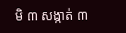មិ ៣ សង្កាត់ ៣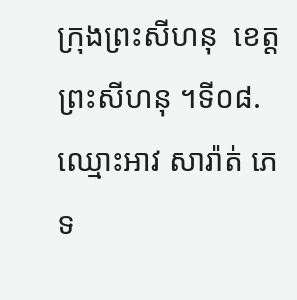ក្រុងព្រះសីហនុ  ខេត្តព្រះសីហនុ ។ទី០៨.ឈ្មោះអាវ សារ៉ាត់ ភេទ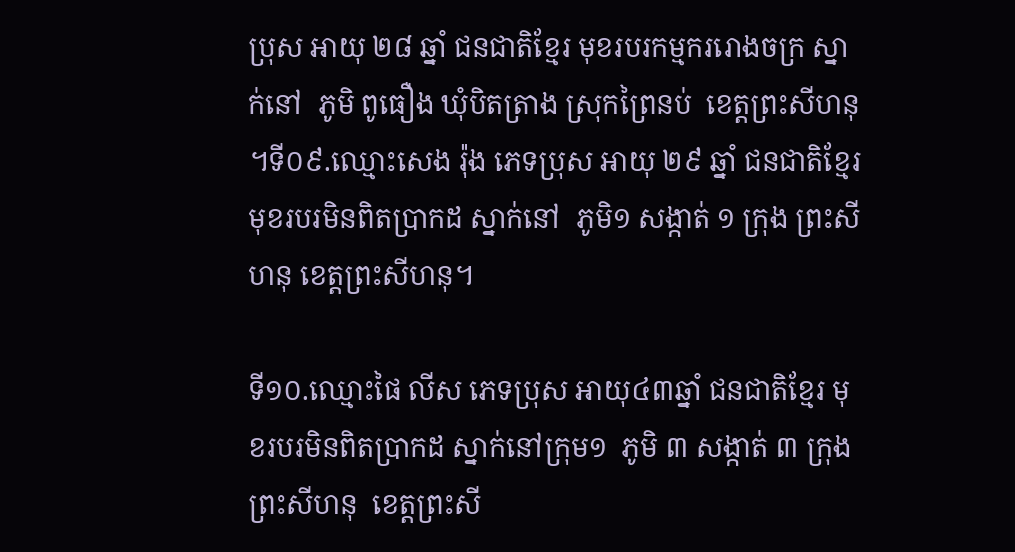ប្រុស អាយុ ២៨ ឆ្នាំ ជនជាតិខ្មែរ មុខរបរកម្មកររោងចក្រ ស្នាក់នៅ  ភូមិ ពូធឿង ឃុំបិតត្រាង ស្រុកព្រៃនប់  ខេត្តព្រះសីហនុ ។ទី០៩.ឈ្មោះសេង រ៉ុង ភេទប្រុស អាយុ ២៩ ឆ្នាំ ជនជាតិខ្មែរ  មុខរបរមិនពិតប្រាកដ ស្នាក់នៅ  ភូមិ១ សង្កាត់ ១ ក្រុង ព្រះសីហនុ ខេត្តព្រះសីហនុ។

ទី១០.ឈ្មោះផៃ លីស ភេទប្រុស អាយុ៤៣ឆ្នាំ ជនជាតិខ្មែរ មុខរបរមិនពិតប្រាកដ ស្នាក់នៅក្រុម១  ភូមិ ៣ សង្កាត់ ៣ ក្រុងព្រះសីហនុ  ខេត្តព្រះសី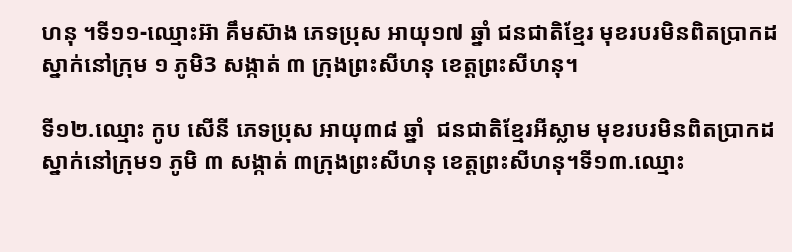ហនុ ។ទី១១-ឈ្មោះអ៊ា គឹមស៊ាង ភេទប្រុស អាយុ១៧ ឆ្នាំ ជនជាតិខ្មែរ មុខរបរមិនពិតប្រាកដ ស្នាក់នៅក្រុម ១ ភូមិ3 សង្កាត់ ៣ ក្រុងព្រះសីហនុ ខេត្តព្រះសីហនុ។

ទី១២.ឈ្មោះ កូប សើនី ភេទប្រុស អាយុ៣៨ ឆ្នាំ  ជនជាតិខ្មែរអីស្លាម មុខរបរមិនពិតប្រាកដ ស្នាក់នៅក្រុម១ ភូមិ ៣ សង្កាត់ ៣ក្រុងព្រះសីហនុ ខេត្តព្រះសីហនុ។ទី១៣.ឈ្មោះ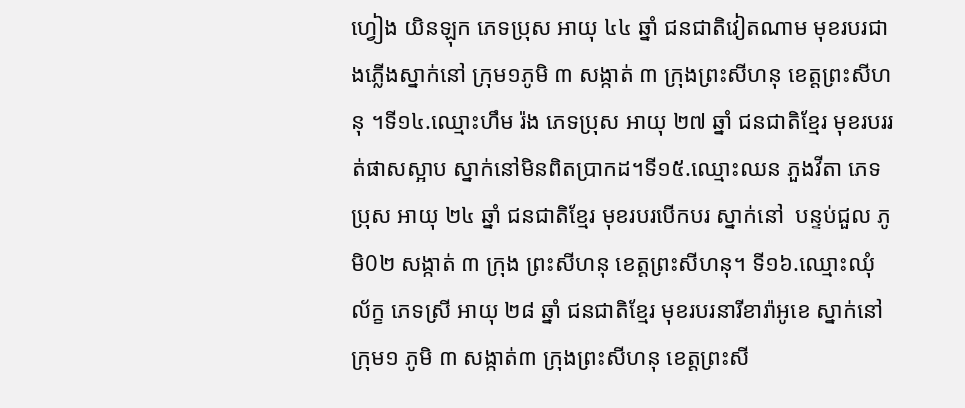ហ្វៀង យិនឡុក ភេទប្រុស អាយុ ៤៤ ឆ្នាំ ជនជាតិវៀតណាម មុខរបរជាងភ្លើងស្នាក់នៅ ក្រុម១ភូមិ ៣ សង្កាត់ ៣ ក្រុងព្រះសីហនុ ខេត្តព្រះសីហនុ ។ទី១៤.ឈ្មោះហឹម រ៉ង ភេទប្រុស អាយុ ២៧ ឆ្នាំ ជនជាតិខ្មែរ មុខរបររត់ផាសស្អាប ស្នាក់នៅមិនពិតប្រាកដ។ទី១៥.ឈ្មោះឈន ភួងវីតា ភេទប្រុស អាយុ ២៤ ឆ្នាំ ជនជាតិខ្មែរ មុខរបរបើកបរ ស្នាក់នៅ  បន្ទប់ជួល ភូមិ0២ សង្កាត់ ៣ ក្រុង ព្រះសីហនុ ខេត្តព្រះសីហនុ។ ទី១៦.ឈ្មោះឈុំ ល័ក្ខ ភេទស្រី អាយុ ២៨ ឆ្នាំ ជនជាតិខ្មែរ មុខរបរនារីខារ៉ាអូខេ ស្នាក់នៅក្រុម១ ភូមិ ៣ សង្កាត់៣ ក្រុងព្រះសីហនុ ខេត្តព្រះសី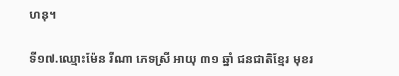ហនុ។

ទី១៧.ឈ្មោះម៉ែន រីណា ភេទស្រី អាយុ ៣១ ឆ្នាំ ជនជាតិខ្មែរ មុខរ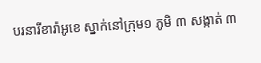បរនារីខារ៉ាអូខេ ស្នាក់នៅក្រុម១ ភូមិ ៣ សង្កាត់ ៣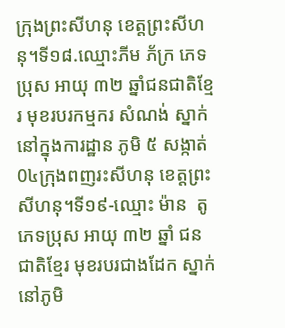ក្រុងព្រះសីហនុ ខេត្តព្រះសីហនុ។ទី១៨.ឈ្មោះភីម ភ័ក្រ ភេទប្រុស អាយុ ៣២ ឆ្នាំជនជាតិខ្មែរ មុខរបរកម្មករ សំណង់ ស្នាក់នៅក្នុងការដ្ឋាន ភូមិ ៥ សង្កាត់0៤ក្រុងពញរះសីហនុ ខេត្តព្រះសីហនុ។ទី១៩-ឈ្មោះ ម៉ាន  តូ ភេទប្រុស អាយុ ៣២ ឆ្នាំ ជនជាតិខ្មែរ មុខរបរជាងដែក ស្នាក់នៅភូមិ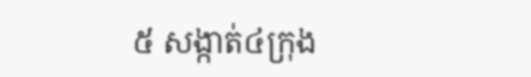៥ សង្កាត់៤ក្រុង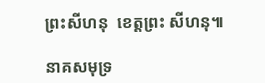ព្រះសីហនុ  ខេត្តព្រះ សីហនុ៕

នាគសមុទ្រ